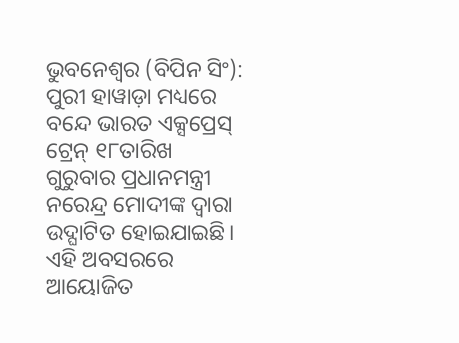ଭୁବନେଶ୍ୱର (ବିପିନ ସିଂ): ପୁରୀ ହାୱାଡ଼ା ମଧ୍ୟରେ ବନ୍ଦେ ଭାରତ ଏକ୍ସପ୍ରେସ୍ ଟ୍ରେନ୍ ୧୮ତାରିଖ ଗୁରୁବାର ପ୍ରଧାନମନ୍ତ୍ରୀ ନରେନ୍ଦ୍ର ମୋଦୀଙ୍କ ଦ୍ୱାରା ଉଦ୍ଘାଟିତ ହୋଇଯାଇଛି। ଏହି ଅବସରରେ ଆୟୋଜିତ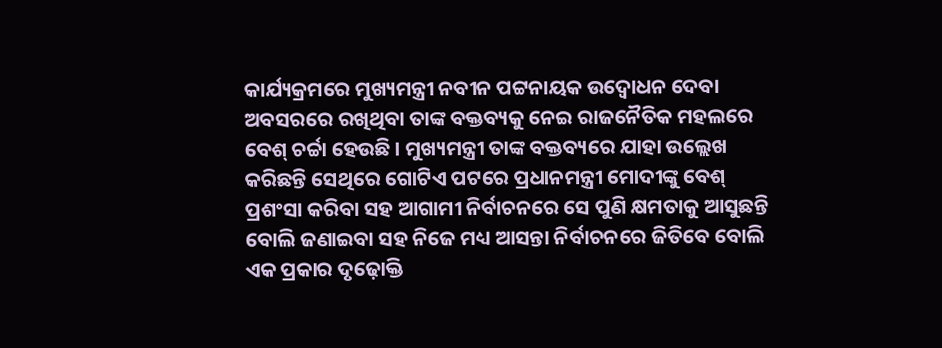କାର୍ଯ୍ୟକ୍ରମରେ ମୁଖ୍ୟମନ୍ତ୍ରୀ ନବୀନ ପଟ୍ଟନାୟକ ଉଦ୍ବୋଧନ ଦେବା ଅବସରରେ ରଖିଥିବା ତାଙ୍କ ବକ୍ତବ୍ୟକୁ ନେଇ ରାଜନୈତିକ ମହଲରେ ବେଶ୍ ଚର୍ଚ୍ଚା ହେଉଛି । ମୁଖ୍ୟମନ୍ତ୍ରୀ ତାଙ୍କ ବକ୍ତବ୍ୟରେ ଯାହା ଉଲ୍ଲେଖ କରିଛନ୍ତି ସେଥିରେ ଗୋଟିଏ ପଟରେ ପ୍ରଧାନମନ୍ତ୍ରୀ ମୋଦୀଙ୍କୁ ବେଶ୍ ପ୍ରଶଂସା କରିବା ସହ ଆଗାମୀ ନିର୍ବାଚନରେ ସେ ପୁଣି କ୍ଷମତାକୁ ଆସୁଛନ୍ତି ବୋଲି ଜଣାଇବା ସହ ନିଜେ ମଧ୍ୟ ଆସନ୍ତା ନିର୍ବାଚନରେ ଜିତିବେ ବୋଲି ଏକ ପ୍ରକାର ଦୃଢ଼ୋକ୍ତି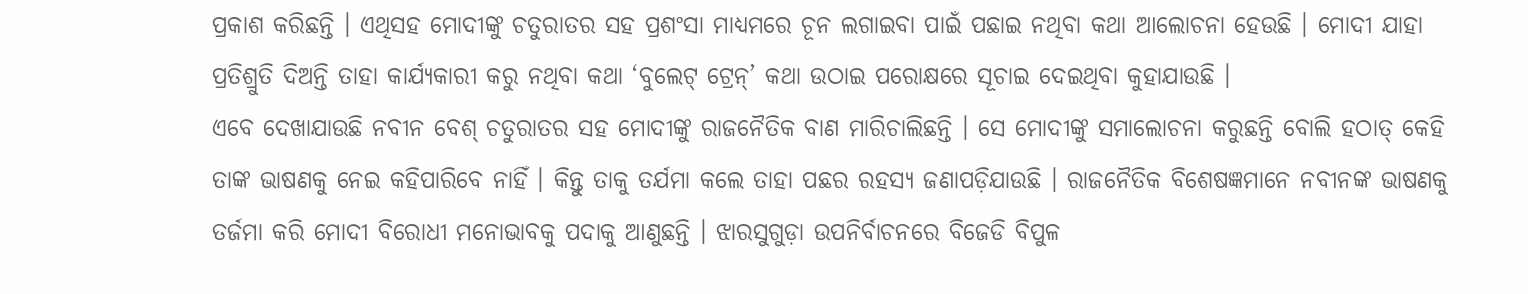ପ୍ରକାଶ କରିଛନ୍ତି । ଏଥିସହ ମୋଦୀଙ୍କୁ ଚତୁରାତର ସହ ପ୍ରଶଂସା ମାଧ୍ୟମରେ ଚୂନ ଲଗାଇବା ପାଇଁ ପଛାଇ ନଥିବା କଥା ଆଲୋଚନା ହେଉଛି । ମୋଦୀ ଯାହା ପ୍ରତିଶ୍ରୁତି ଦିଅନ୍ତି ତାହା କାର୍ଯ୍ୟକାରୀ କରୁ ନଥିବା କଥା ‘ବୁଲେଟ୍ ଟ୍ରେନ୍’ କଥା ଉଠାଇ ପରୋକ୍ଷରେ ସୂଚାଇ ଦେଇଥିବା କୁହାଯାଉଛି ।
ଏବେ ଦେଖାଯାଉଛି ନବୀନ ବେଶ୍ ଚତୁରାତର ସହ ମୋଦୀଙ୍କୁ ରାଜନୈତିକ ବାଣ ମାରିଚାଲିଛନ୍ତି । ସେ ମୋଦୀଙ୍କୁ ସମାଲୋଚନା କରୁଛନ୍ତି ବୋଲି ହଠାତ୍ କେହି ତାଙ୍କ ଭାଷଣକୁ ନେଇ କହିପାରିବେ ନାହିଁ । କିନ୍ତୁ ତାକୁ ତର୍ଯମା କଲେ ତାହା ପଛର ରହସ୍ୟ ଜଣାପଡ଼ିଯାଉଛି । ରାଜନୈତିକ ବିଶେଷଜ୍ଞମାନେ ନବୀନଙ୍କ ଭାଷଣକୁ ତର୍ଜମା କରି ମୋଦୀ ବିରୋଧୀ ମନୋଭାବକୁ ପଦାକୁ ଆଣୁଛନ୍ତି । ଝାରସୁଗୁଡ଼ା ଉପନିର୍ବାଚନରେ ବିଜେଡି ବିପୁଳ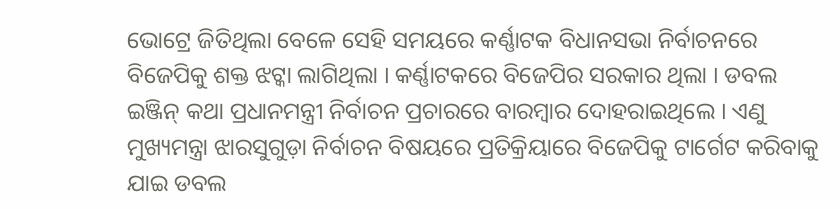ଭୋଟ୍ରେ ଜିତିଥିଲା ବେଳେ ସେହି ସମୟରେ କର୍ଣ୍ଣାଟକ ବିଧାନସଭା ନିର୍ବାଚନରେ ବିଜେପିକୁ ଶକ୍ତ ଝଟ୍କା ଲାଗିଥିଲା । କର୍ଣ୍ଣାଟକରେ ବିଜେପିର ସରକାର ଥିଲା । ଡବଲ ଇଞ୍ଜିନ୍ କଥା ପ୍ରଧାନମନ୍ତ୍ରୀ ନିର୍ବାଚନ ପ୍ରଚାରରେ ବାରମ୍ବାର ଦୋହରାଇଥିଲେ । ଏଣୁ ମୁଖ୍ୟମନ୍ତ୍ରା ଝାରସୁଗୁଡ଼ା ନିର୍ବାଚନ ବିଷୟରେ ପ୍ରତିକ୍ରିୟାରେ ବିଜେପିକୁ ଟାର୍ଗେଟ କରିବାକୁ ଯାଇ ଡବଲ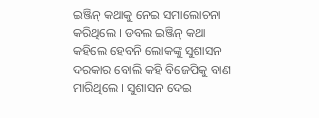ଇଞ୍ଜିନ୍ କଥାକୁ ନେଇ ସମାଲୋଚନା କରିଥିଲେ । ଡବଲ ଇଞ୍ଜିନ୍ କଥା କହିଲେ ହେବନି ଲୋକଙ୍କୁ ସୁଶାସନ ଦରକାର ବୋଲି କହି ବିଜେପିକୁ ବାଣ ମାରିଥିଲେ । ସୁଶାସନ ଦେଇ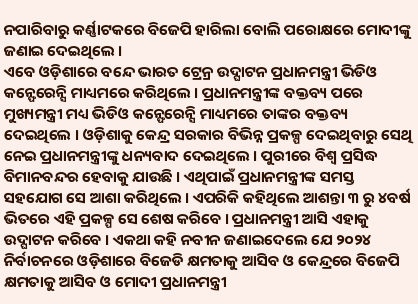ନପାରିବାରୁ କର୍ଣ୍ଣାଟକରେ ବିଜେପି ହାରିଲା ବୋଲି ପରୋକ୍ଷରେ ମୋଦୀଙ୍କୁ ଜଣାଇ ଦେଇଥିଲେ ।
ଏବେ ଓଡ଼ିଶାରେ ବନ୍ଦେ ଭାରତ ଟ୍ରେନ୍ର ଉଦ୍ଘାଟନ ପ୍ରଧାନମନ୍ତ୍ରୀ ଭିଡିଓ କନ୍ଫେରେନ୍ସି ମାଧ୍ୟମରେ କରିଥିଲେ । ପ୍ରଧାନମନ୍ତ୍ରୀଙ୍କ ବକ୍ତବ୍ୟ ପରେ ମୁଖ୍ୟମନ୍ତ୍ରୀ ମଧ୍ୟ ଭିଡିଓ କନ୍ଫେରେନ୍ସି ମାଧ୍ୟମରେ ତାଙ୍କର ବକ୍ତବ୍ୟ ଦେଇଥିଲେ । ଓଡ଼ିଶାକୁ କେନ୍ଦ୍ର ସରକାର ବିଭିନ୍ନ ପ୍ରକଳ୍ପ ଦେଇଥିବାରୁ ସେଥି ନେଇ ପ୍ରଧାନମନ୍ତ୍ରୀଙ୍କୁ ଧନ୍ୟବାଦ ଦେଇଥିଲେ । ପୁରୀରେ ବିଶ୍ୱ ପ୍ରସିଦ୍ଧ ବିମାନବନ୍ଦର ହେବାକୁ ଯାଉଛି । ଏଥିପାଇଁ ପ୍ରଧାନମନ୍ତ୍ରୀଙ୍କ ସମସ୍ତ ସହଯୋଗ ସେ ଆଶା କରିଥିଲେ । ଏପରିକି କହିଥିଲେ ଆଶନ୍ତା ୩ ରୁ ୪ବର୍ଷ ଭିତରେ ଏହି ପ୍ରକଳ୍ପ ସେ ଶେଷ କରିବେ । ପ୍ରଧାନମନ୍ତ୍ରୀ ଆସି ଏହାକୁ ଉଦ୍ଘାଟନ କରିବେ । ଏକଥା କହି ନବୀନ ଜଣାଇଦେଲେ ଯେ ୨୦୨୪ ନିର୍ବାଚନରେ ଓଡ଼ିଶାରେ ବିଜେଡି କ୍ଷମତାକୁ ଆସିବ ଓ କେନ୍ଦ୍ରରେ ବିଜେପି କ୍ଷମତାକୁ ଆସିବ ଓ ମୋଦୀ ପ୍ରଧାନମନ୍ତ୍ରୀ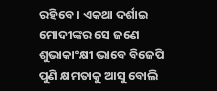ରହିବେ । ଏକଥା ଦର୍ଶାଇ ମୋଦୀଙ୍କର ସେ ଜଣେ ଶୁଭାକାଂକ୍ଷୀ ଭାବେ ବିଜେପି ପୁଣି କ୍ଷମତାକୁ ଆସୁ ବୋଲି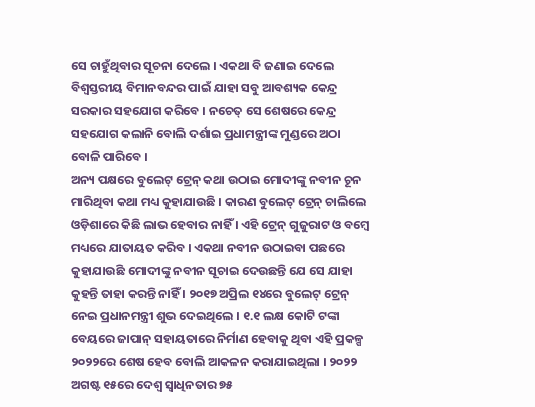ସେ ଚାହୁଁଥିବାର ସୂଚନା ଦେଲେ । ଏକଥା ବି ଜଣାଇ ଦେଲେ ବିଶ୍ୱସ୍ତରୀୟ ବିମାନବନ୍ଦର ପାଇଁ ଯାହା ସବୁ ଆବଶ୍ୟକ କେନ୍ଦ୍ର ସରକାର ସହଯୋଗ କରିବେ । ନଚେତ୍ ସେ ଶେଷରେ କେନ୍ଦ୍ର ସହଯୋଗ କଲାନି ବୋଲି ଦର୍ଶାଇ ପ୍ରଧାମନ୍ତ୍ରୀଙ୍କ ମୁଣ୍ଡରେ ଅଠା ବୋଳି ପାରିବେ ।
ଅନ୍ୟ ପକ୍ଷରେ ବୁଲେଟ୍ ଟ୍ରେନ୍ କଥା ଉଠାଇ ମୋଦୀଙ୍କୁ ନବୀନ ଚୂନ ମାରିଥିବା କଥା ମଧ୍ୟ କୁହାଯାଉଛି । କାରଣ ବୁଲେଟ୍ ଟ୍ରେନ୍ ଚାଲିଲେ ଓଡ଼ିଶାରେ କିଛି ଲାଭ ହେବାର ନାହିଁ । ଏହି ଟ୍ରେନ୍ ଗୁଜୁରାଟ ଓ ବମ୍ବେ ମଧ୍ୟରେ ଯାତାୟତ କରିବ । ଏକଥା ନବୀନ ଉଠାଇବା ପଛରେ କୁହାଯାଉଛି ମୋଦୀଙ୍କୁ ନବୀନ ସୂଚାଇ ଦେଉଛନ୍ତି ଯେ ସେ ଯାହା କୁହନ୍ତି ତାହା କରନ୍ତି ନାହିଁ । ୨୦୧୭ ଅପ୍ରିଲ ୧୪ରେ ବୁଲେଟ୍ ଟ୍ରେନ୍ ନେଇ ପ୍ରଧାନମନ୍ତ୍ରୀ ଶୁଭ ଦେଇଥିଲେ । ୧.୧ ଲକ୍ଷ କୋଟି ଟଙ୍କା ବେୟରେ ଜାପାନ୍ ସହାୟତାରେ ନିର୍ମାଣ ହେବାକୁ ଥିବା ଏହି ପ୍ରକଳ୍ପ ୨୦୨୨ରେ ଶେଷ ହେବ ବୋଲି ଆକଳନ କରାଯାଇଥିଲା । ୨୦୨୨ ଅଗଷ୍ଟ ୧୫ରେ ଦେଶ୍ୱ ସ୍ୱାଧିନତାର ୭୫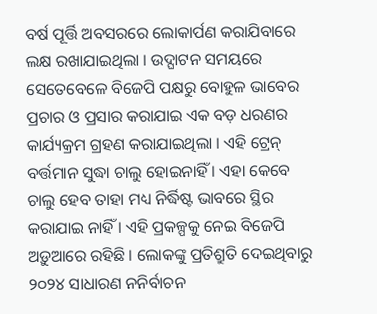ବର୍ଷ ପୂର୍ତ୍ତି ଅବସରରେ ଲୋକାର୍ପଣ କରାଯିବାରେ ଲକ୍ଷ ରଖାଯାଇଥିଲା । ଉଦ୍ଘାଟନ ସମୟରେ ସେତେବେଳେ ବିଜେପି ପକ୍ଷରୁ ବୋହୁଳ ଭାବେର ପ୍ରଚାର ଓ ପ୍ରସାର କରାଯାଇ ଏକ ବଡ଼ ଧରଣର କାର୍ଯ୍ୟକ୍ରମ ଗ୍ରହଣ କରାଯାଇଥିଲା । ଏହି ଟ୍ରେନ୍ ବର୍ତ୍ତମାନ ସୁଦ୍ଧା ଚାଲୁ ହୋଇନାହିଁ । ଏହା କେବେ ଚାଲୁ ହେବ ତାହା ମଧ୍ୟ ନିର୍ଦ୍ଧିଷ୍ଟ ଭାବରେ ସ୍ଥିର କରାଯାଇ ନାହିଁ । ଏହି ପ୍ରକଳ୍ପକୁ ନେଇ ବିଜେପି ଅଡ଼ୁଆରେ ରହିଛି । ଲୋକଙ୍କୁ ପ୍ରତିଶ୍ରୁତି ଦେଇଥିବାରୁ ୨୦୨୪ ସାଧାରଣ ନନିର୍ବାଚନ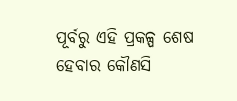ପୂର୍ବରୁ ଏହି ପ୍ରକଳ୍ପ ଶେଷ ହେବାର କୌଣସି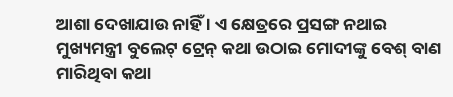ଆଶା ଦେଖାଯାଉ ନାହିଁ । ଏ କ୍ଷେତ୍ରରେ ପ୍ରସଙ୍ଗ ନଥାଇ ମୁଖ୍ୟମନ୍ତ୍ରୀ ବୁଲେଟ୍ ଟ୍ରେନ୍ କଥା ଉଠାଇ ମୋଦୀଙ୍କୁ ବେଶ୍ ବାଣ ମାରିଥିବା କଥା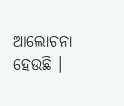ଆଲୋଚନା ହେଉଛି ।